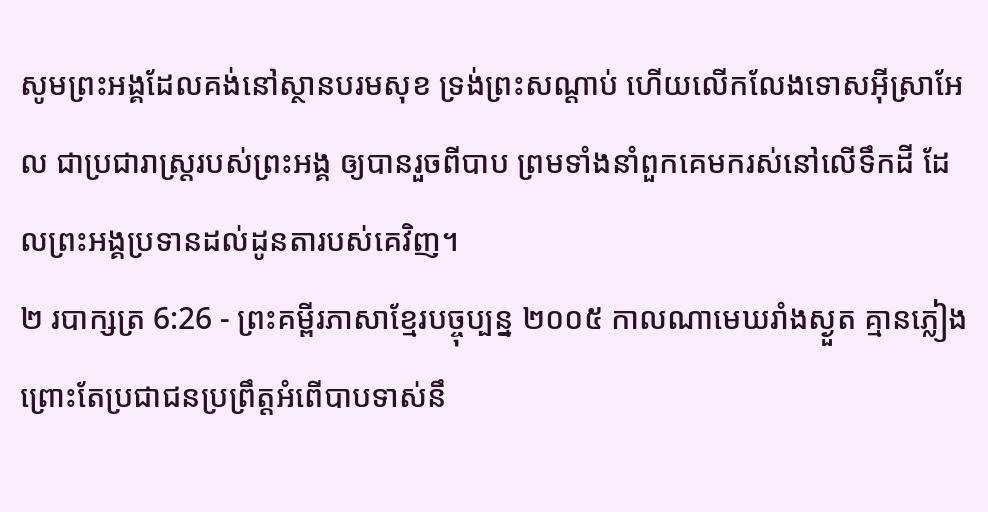សូមព្រះអង្គដែលគង់នៅស្ថានបរមសុខ ទ្រង់ព្រះសណ្ដាប់ ហើយលើកលែងទោសអ៊ីស្រាអែល ជាប្រជារាស្ត្ររបស់ព្រះអង្គ ឲ្យបានរួចពីបាប ព្រមទាំងនាំពួកគេមករស់នៅលើទឹកដី ដែលព្រះអង្គប្រទានដល់ដូនតារបស់គេវិញ។
២ របាក្សត្រ 6:26 - ព្រះគម្ពីរភាសាខ្មែរបច្ចុប្បន្ន ២០០៥ កាលណាមេឃរាំងស្ងួត គ្មានភ្លៀង ព្រោះតែប្រជាជនប្រព្រឹត្តអំពើបាបទាស់នឹ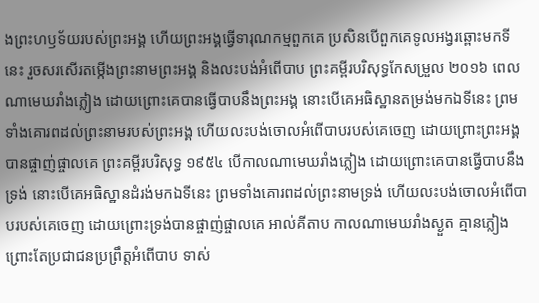ងព្រះហឫទ័យរបស់ព្រះអង្គ ហើយព្រះអង្គធ្វើទារុណកម្មពួកគេ ប្រសិនបើពួកគេទូលអង្វរឆ្ពោះមកទីនេះ រួចសរសើរតម្កើងព្រះនាមព្រះអង្គ និងលះបង់អំពើបាប ព្រះគម្ពីរបរិសុទ្ធកែសម្រួល ២០១៦ ពេលណាមេឃរាំងភ្លៀង ដោយព្រោះគេបានធ្វើបាបនឹងព្រះអង្គ នោះបើគេអធិស្ឋានតម្រង់មកឯទីនេះ ព្រមទាំងគោរពដល់ព្រះនាមរបស់ព្រះអង្គ ហើយលះបង់ចោលអំពើបាបរបស់គេចេញ ដោយព្រោះព្រះអង្គបានផ្ចាញ់ផ្ចាលគេ ព្រះគម្ពីរបរិសុទ្ធ ១៩៥៤ បើកាលណាមេឃរាំងភ្លៀង ដោយព្រោះគេបានធ្វើបាបនឹងទ្រង់ នោះបើគេអធិស្ឋានដំរង់មកឯទីនេះ ព្រមទាំងគោរពដល់ព្រះនាមទ្រង់ ហើយលះបង់ចោលអំពើបាបរបស់គេចេញ ដោយព្រោះទ្រង់បានផ្ចាញ់ផ្ចាលគេ អាល់គីតាប កាលណាមេឃរាំងស្ងួត គ្មានភ្លៀង ព្រោះតែប្រជាជនប្រព្រឹត្តអំពើបាប ទាស់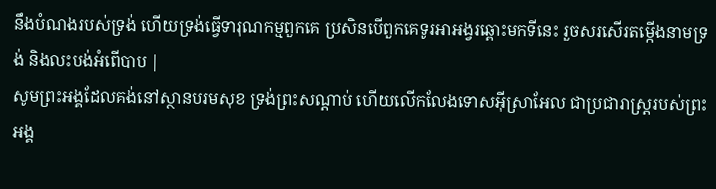នឹងបំណងរបស់ទ្រង់ ហើយទ្រង់ធ្វើទារុណកម្មពួកគេ ប្រសិនបើពួកគេទូរអាអង្វរឆ្ពោះមកទីនេះ រួចសរសើរតម្កើងនាមទ្រង់ និងលះបង់អំពើបាប |
សូមព្រះអង្គដែលគង់នៅស្ថានបរមសុខ ទ្រង់ព្រះសណ្ដាប់ ហើយលើកលែងទោសអ៊ីស្រាអែល ជាប្រជារាស្ត្ររបស់ព្រះអង្គ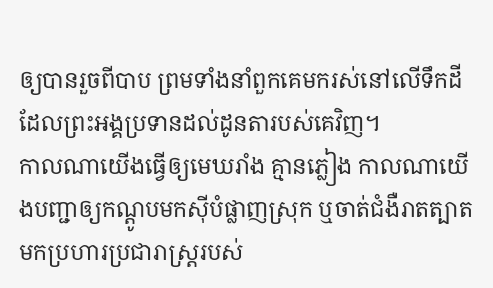ឲ្យបានរួចពីបាប ព្រមទាំងនាំពួកគេមករស់នៅលើទឹកដី ដែលព្រះអង្គប្រទានដល់ដូនតារបស់គេវិញ។
កាលណាយើងធ្វើឲ្យមេឃរាំង គ្មានភ្លៀង កាលណាយើងបញ្ជាឲ្យកណ្ដូបមកស៊ីបំផ្លាញស្រុក ឬចាត់ជំងឺរាតត្បាតមកប្រហារប្រជារាស្ត្ររបស់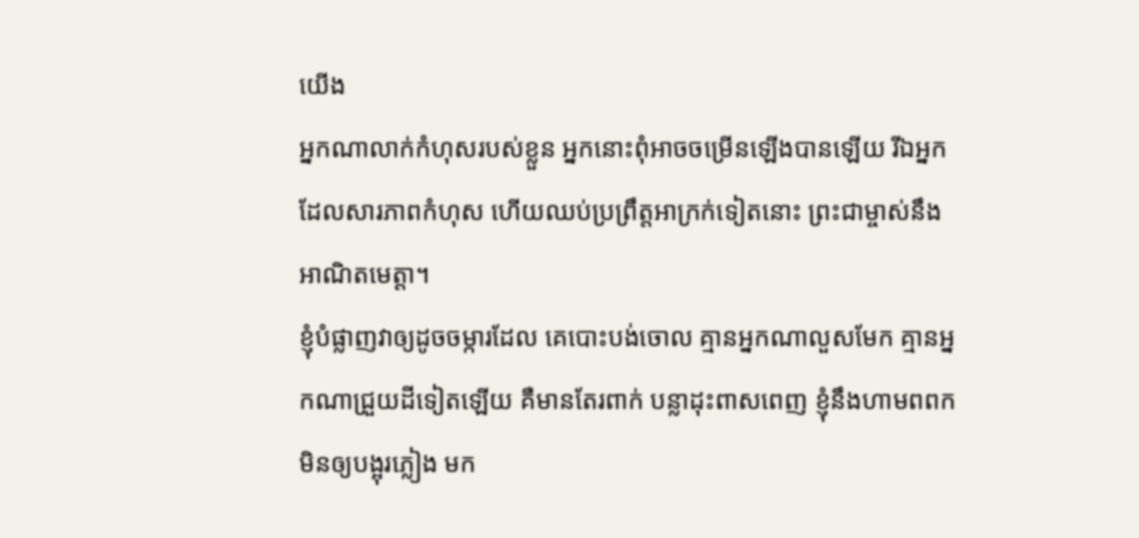យើង
អ្នកណាលាក់កំហុសរបស់ខ្លួន អ្នកនោះពុំអាចចម្រើនឡើងបានឡើយ រីឯអ្នកដែលសារភាពកំហុស ហើយឈប់ប្រព្រឹត្តអាក្រក់ទៀតនោះ ព្រះជាម្ចាស់នឹងអាណិតមេត្តា។
ខ្ញុំបំផ្លាញវាឲ្យដូចចម្ការដែល គេបោះបង់ចោល គ្មានអ្នកណាលួសមែក គ្មានអ្នកណាជ្រួយដីទៀតឡើយ គឺមានតែរពាក់ បន្លាដុះពាសពេញ ខ្ញុំនឹងហាមពពកមិនឲ្យបង្អុរភ្លៀង មក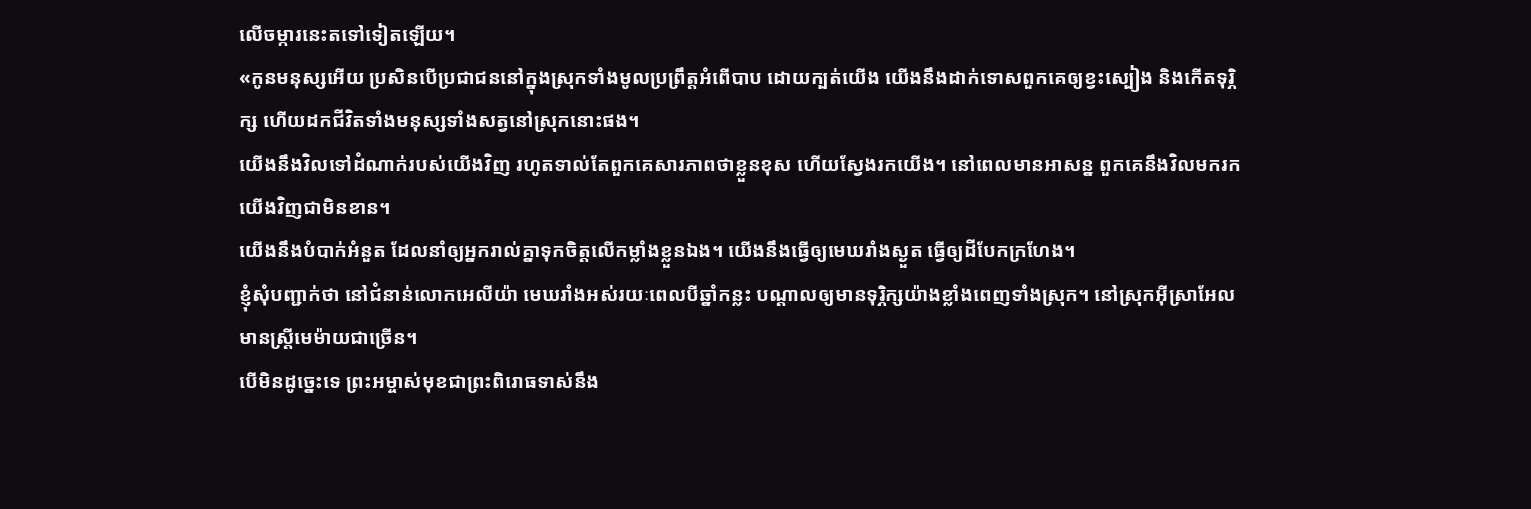លើចម្ការនេះតទៅទៀតឡើយ។
«កូនមនុស្សអើយ ប្រសិនបើប្រជាជននៅក្នុងស្រុកទាំងមូលប្រព្រឹត្តអំពើបាប ដោយក្បត់យើង យើងនឹងដាក់ទោសពួកគេឲ្យខ្វះស្បៀង និងកើតទុរ្ភិក្ស ហើយដកជីវិតទាំងមនុស្សទាំងសត្វនៅស្រុកនោះផង។
យើងនឹងវិលទៅដំណាក់របស់យើងវិញ រហូតទាល់តែពួកគេសារភាពថាខ្លួនខុស ហើយស្វែងរកយើង។ នៅពេលមានអាសន្ន ពួកគេនឹងវិលមករកយើងវិញជាមិនខាន។
យើងនឹងបំបាក់អំនួត ដែលនាំឲ្យអ្នករាល់គ្នាទុកចិត្តលើកម្លាំងខ្លួនឯង។ យើងនឹងធ្វើឲ្យមេឃរាំងស្ងួត ធ្វើឲ្យដីបែកក្រហែង។
ខ្ញុំសុំបញ្ជាក់ថា នៅជំនាន់លោកអេលីយ៉ា មេឃរាំងអស់រយៈពេលបីឆ្នាំកន្លះ បណ្ដាលឲ្យមានទុរ្ភិក្សយ៉ាងខ្លាំងពេញទាំងស្រុក។ នៅស្រុកអ៊ីស្រាអែល មានស្ត្រីមេម៉ាយជាច្រើន។
បើមិនដូច្នេះទេ ព្រះអម្ចាស់មុខជាព្រះពិរោធទាស់នឹង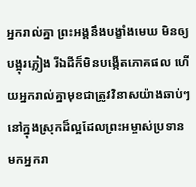អ្នករាល់គ្នា ព្រះអង្គនឹងបង្ខាំងមេឃ មិនឲ្យបង្អុរភ្លៀង រីឯដីក៏មិនបង្កើតភោគផល ហើយអ្នករាល់គ្នាមុខជាត្រូវវិនាសយ៉ាងឆាប់ៗ នៅក្នុងស្រុកដ៏ល្អដែលព្រះអម្ចាស់ប្រទានមកអ្នករា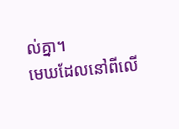ល់គ្នា។
មេឃដែលនៅពីលើ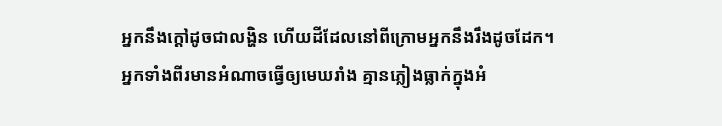អ្នកនឹងក្ដៅដូចជាលង្ហិន ហើយដីដែលនៅពីក្រោមអ្នកនឹងរឹងដូចដែក។
អ្នកទាំងពីរមានអំណាចធ្វើឲ្យមេឃរាំង គ្មានភ្លៀងធ្លាក់ក្នុងអំ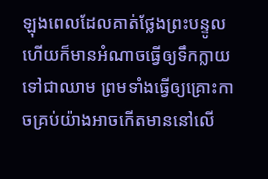ឡុងពេលដែលគាត់ថ្លែងព្រះបន្ទូល ហើយក៏មានអំណាចធ្វើឲ្យទឹកក្លាយទៅជាឈាម ព្រមទាំងធ្វើឲ្យគ្រោះកាចគ្រប់យ៉ាងអាចកើតមាននៅលើ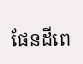ផែនដីពេ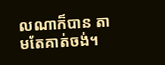លណាក៏បាន តាមតែគាត់ចង់។